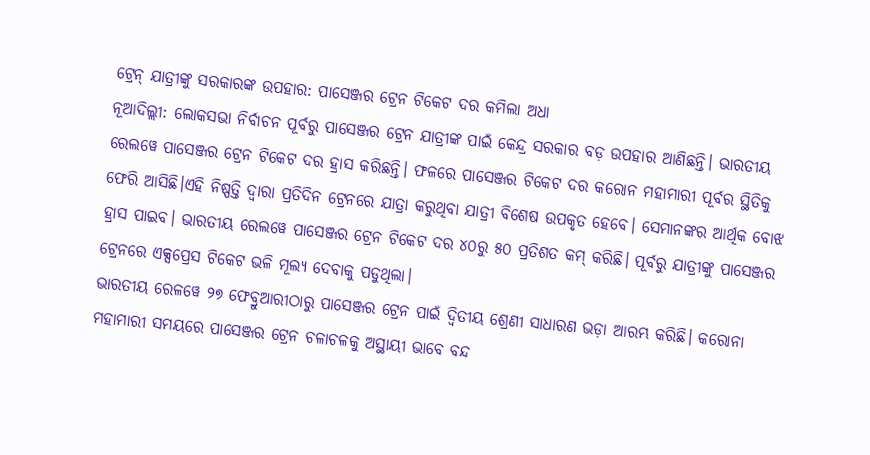ଟ୍ରେନ୍ ଯାତ୍ରୀଙ୍କୁ ସରକାରଙ୍କ ଉପହାର: ପାସେଞ୍ଜର ଟ୍ରେନ ଟିକେଟ ଦର କମିଲା ଅଧା
ନୂଆଦିଲ୍ଲୀ: ଲୋକସଭା ନିର୍ବାଚନ ପୂର୍ବରୁ ପାସେଞ୍ଜର ଟ୍ରେନ ଯାତ୍ରୀଙ୍କ ପାଇଁ କେନ୍ଦ୍ର ସରକାର ବଡ଼ ଉପହାର ଆଣିଛନ୍ତି। ଭାରତୀୟ ରେଲୱେ ପାସେଞ୍ଜର ଟ୍ରେନ ଟିକେଟ ଦର ହ୍ରାସ କରିଛନ୍ତି। ଫଳରେ ପାସେଞ୍ଜର ଟିକେଟ ଦର କରୋନ ମହାମାରୀ ପୂର୍ବର ସ୍ଥିତିକୁ ଫେରି ଆସିଛି।ଏହି ନିଷ୍ପତ୍ତି ଦ୍ବାରା ପ୍ରତିଦିନ ଟ୍ରେନରେ ଯାତ୍ରା କରୁଥିବା ଯାତ୍ରୀ ବିଶେଷ ଉପକୃତ ହେବେ। ସେମାନଙ୍କର ଆର୍ଥିକ ବୋଝ ହ୍ରାସ ପାଇବ। ଭାରତୀୟ ରେଲୱେ ପାସେଞ୍ଜର ଟ୍ରେନ ଟିକେଟ ଦର ୪୦ରୁ ୫୦ ପ୍ରତିଶତ କମ୍ କରିଛି। ପୂର୍ବରୁ ଯାତ୍ରୀଙ୍କୁ ପାସେଞ୍ଜର ଟ୍ରେନରେ ଏକ୍ସପ୍ରେସ ଟିକେଟ ଭଳି ମୂଲ୍ୟ ଦେବାକୁ ପଡୁଥିଲା।
ଭାରତୀୟ ରେଳୱେ ୨୭ ଫେବ୍ରୁଆରୀଠାରୁ ପାସେଞ୍ଜର ଟ୍ରେନ ପାଇଁ ଦ୍ବିତୀୟ ଶ୍ରେଣୀ ସାଧାରଣ ଭଡ଼ା ଆରମ୍ଭ କରିଛି। କରୋନା ମହାମାରୀ ସମୟରେ ପାସେଞ୍ଜର ଟ୍ରେନ ଚଳାଚଳକୁ ଅସ୍ଥାୟୀ ଭାବେ ବନ୍ଦ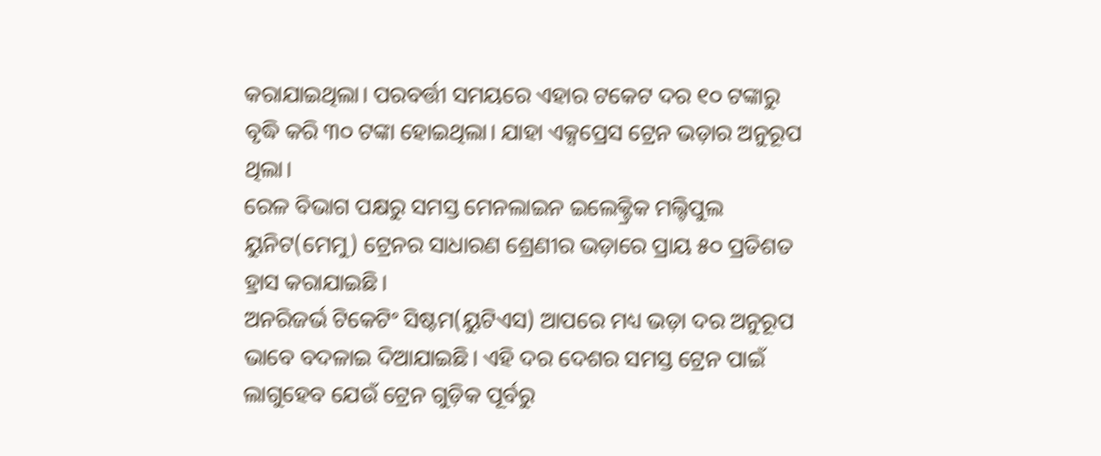କରାଯାଇଥିଲା। ପରବର୍ତ୍ତୀ ସମୟରେ ଏହାର ଟକେଟ ଦର ୧୦ ଟଙ୍କାରୁ ବୃଦ୍ଧି କରି ୩୦ ଟଙ୍କା ହୋଇଥିଲା। ଯାହା ଏକ୍ସପ୍ରେସ ଟ୍ରେନ ଭଡ଼ାର ଅନୁରୂପ ଥିଲା।
ରେଳ ବିଭାଗ ପକ୍ଷରୁ ସମସ୍ତ ମେନଲାଇନ ଇଲେକ୍ଟ୍ରିକ ମଲ୍ଟିପୁଲ ୟୁନିଟ(ମେମୁ) ଟ୍ରେନର ସାଧାରଣ ଶ୍ରେଣୀର ଭଡ଼ାରେ ପ୍ରାୟ ୫୦ ପ୍ରତିଶତ ହ୍ରାସ କରାଯାଇଛି।
ଅନରିଜର୍ଭ ଟିକେଟିଂ ସିଷ୍ଟମ(ୟୁଟିଏସ) ଆପରେ ମଧ୍ୟ ଭଡ଼ା ଦର ଅନୁରୂପ ଭାବେ ବଦଳାଇ ଦିଆଯାଇଛି। ଏହି ଦର ଦେଶର ସମସ୍ତ ଟ୍ରେନ ପାଇଁ ଲାଗୁହେବ ଯେଉଁ ଟ୍ରେନ ଗୁଡ଼ିକ ପୂର୍ବରୁ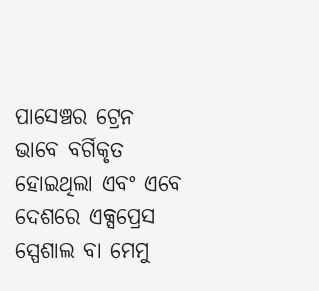ପାସେଞ୍ଚର ଟ୍ରେନ ଭାବେ ବର୍ଗିକୃତ ହୋଇଥିଲା ଏବଂ ଏବେ ଦେଶରେ ଏକ୍ସପ୍ରେସ ସ୍ପେଶାଲ ବା ମେମୁ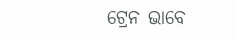ଟ୍ରେନ ଭାବେ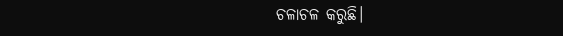ଚଳାଚଳ କରୁଛି।